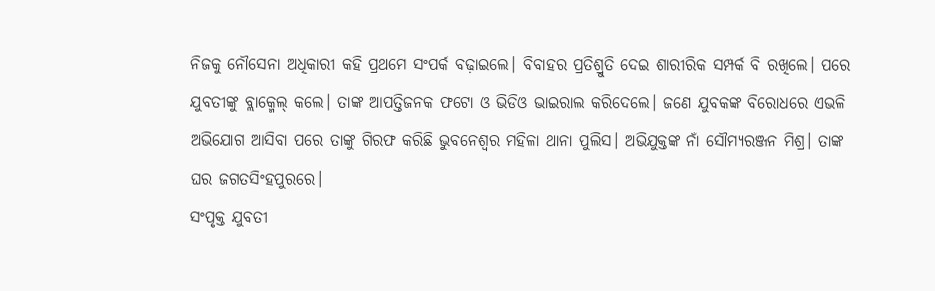ନିଜକୁ ନୌସେନା ଅଧିକାରୀ କହି ପ୍ରଥମେ ସଂପର୍କ ବଢ଼ାଇଲେ। ବିବାହର ପ୍ରତିଶ୍ରୁତି ଦେଇ ଶାରୀରିକ ସମ୍ପର୍କ ବି ରଖିଲେ। ପରେ ଯୁବତୀଙ୍କୁ ବ୍ଲାକ୍ମେଲ୍ କଲେ। ତାଙ୍କ ଆପତ୍ତିଜନକ ଫଟୋ ଓ ଭିଡିଓ ଭାଇରାଲ କରିଦେଲେ। ଜଣେ ଯୁବକଙ୍କ ବିରୋଧରେ ଏଭଳି ଅଭିଯୋଗ ଆସିବା ପରେ ତାଙ୍କୁ ଗିରଫ କରିଛି ଭୁବନେଶ୍ୱର ମହିଳା ଥାନା ପୁଲିସ। ଅଭିଯୁକ୍ତଙ୍କ ନାଁ ସୌମ୍ୟରଞ୍ଜନ ମିଶ୍ର। ତାଙ୍କ ଘର ଜଗତସିଂହପୁରରେ।
ସଂପୃକ୍ତ ଯୁବତୀ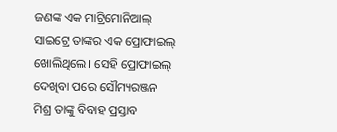ଜଣଙ୍କ ଏକ ମାଟ୍ରିମୋନିଆଲ୍ ସାଇଟ୍ରେ ତାଙ୍କର ଏକ ପ୍ରୋଫାଇଲ୍ ଖୋଲିଥିଲେ। ସେହି ପ୍ରୋଫାଇଲ୍ ଦେଖିବା ପରେ ସୌମ୍ୟରଞ୍ଜନ ମିଶ୍ର ତାଙ୍କୁ ବିବାହ ପ୍ରସ୍ତାବ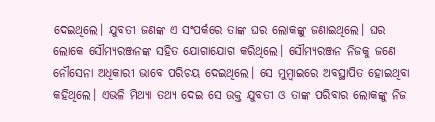ଦେଇଥିଲେ। ଯୁବତୀ ଜଣଙ୍କ ଏ ସଂପର୍କରେ ତାଙ୍କ ଘର ଲୋକଙ୍କୁ ଜଣାଇଥିଲେ। ଘର ଲୋକେ ସୌମ୍ୟରଞ୍ଜନଙ୍କ ସହିତ ଯୋଗାଯୋଗ କରିଥିଲେ। ସୌମ୍ୟରଞ୍ଜନ ନିଜକୁ ଜଣେ ନୌସେନା ଅଧିକାରୀ ଭାବେ ପରିଚୟ ଦେଇଥିଲେ। ସେ ମୁମ୍ବାଇରେ ଅବସ୍ଥାପିତ ହୋଇଥିବା କହିଥିଲେ। ଏଭଳି ମିଥ୍ୟା ତଥ୍ୟ ଦେଇ ସେ ଉକ୍ତ ଯୁବତୀ ଓ ତାଙ୍କ ପରିବାର ଲୋକଙ୍କୁ ନିଜ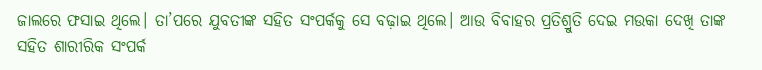ଜାଲରେ ଫସାଇ ଥିଲେ। ତା’ପରେ ଯୁବତୀଙ୍କ ସହିତ ସଂପର୍କକୁ ସେ ବଢ଼ାଇ ଥିଲେ। ଆଉ ବିବାହର ପ୍ରତିଶ୍ରୁତି ଦେଇ ମଉକା ଦେଖି ତାଙ୍କ ସହିତ ଶାରୀରିକ ସଂପର୍କ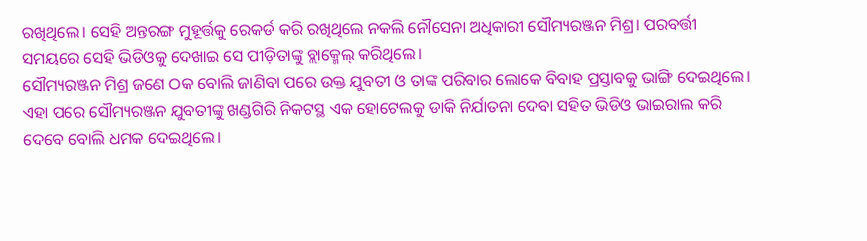ରଖିଥିଲେ। ସେହି ଅନ୍ତରଙ୍ଗ ମୁହୂର୍ତ୍ତକୁ ରେକର୍ଡ କରି ରଖିଥିଲେ ନକଲି ନୌସେନା ଅଧିକାରୀ ସୌମ୍ୟରଞ୍ଜନ ମିଶ୍ର। ପରବର୍ତ୍ତୀ ସମୟରେ ସେହି ଭିଡିଓକୁ ଦେଖାଇ ସେ ପୀଡ଼ିତାଙ୍କୁ ବ୍ଲାକ୍ମେଲ୍ କରିଥିଲେ।
ସୌମ୍ୟରଞ୍ଜନ ମିଶ୍ର ଜଣେ ଠକ ବୋଲି ଜାଣିବା ପରେ ଉକ୍ତ ଯୁବତୀ ଓ ତାଙ୍କ ପରିବାର ଲୋକେ ବିବାହ ପ୍ରସ୍ତାବକୁ ଭାଙ୍ଗି ଦେଇଥିଲେ। ଏହା ପରେ ସୌମ୍ୟରଞ୍ଜନ ଯୁବତୀଙ୍କୁ ଖଣ୍ଡଗିରି ନିକଟସ୍ଥ ଏକ ହୋଟେଲକୁ ଡାକି ନିର୍ଯାତନା ଦେବା ସହିତ ଭିଡିଓ ଭାଇରାଲ କରି ଦେବେ ବୋଲି ଧମକ ଦେଇଥିଲେ।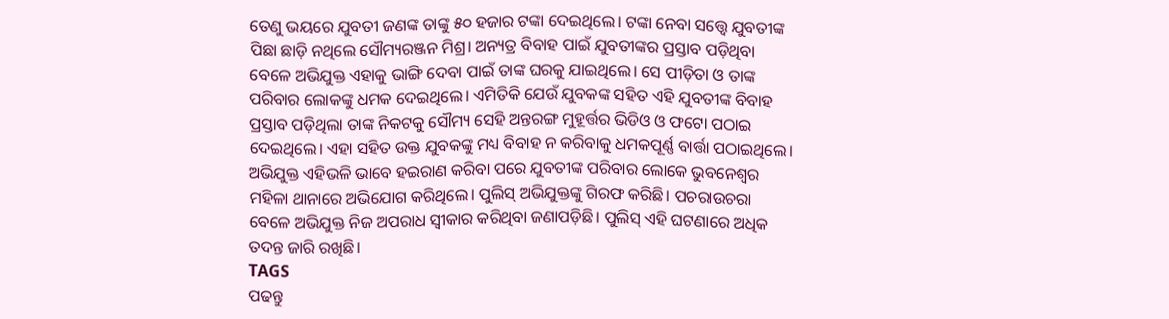ତେଣୁ ଭୟରେ ଯୁବତୀ ଜଣଙ୍କ ତାଙ୍କୁ ୫୦ ହଜାର ଟଙ୍କା ଦେଇଥିଲେ। ଟଙ୍କା ନେବା ସତ୍ତ୍ୱେ ଯୁବତୀଙ୍କ ପିଛା ଛାଡ଼ି ନଥିଲେ ସୌମ୍ୟରଞ୍ଜନ ମିଶ୍ର। ଅନ୍ୟତ୍ର ବିବାହ ପାଇଁ ଯୁବତୀଙ୍କର ପ୍ରସ୍ତାବ ପଡ଼ିଥିବା ବେଳେ ଅଭିଯୁକ୍ତ ଏହାକୁ ଭାଙ୍ଗି ଦେବା ପାଇଁ ତାଙ୍କ ଘରକୁ ଯାଇଥିଲେ। ସେ ପୀଡ଼ିତା ଓ ତାଙ୍କ ପରିବାର ଲୋକଙ୍କୁ ଧମକ ଦେଇଥିଲେ। ଏମିତିକି ଯେଉଁ ଯୁବକଙ୍କ ସହିତ ଏହି ଯୁବତୀଙ୍କ ବିବାହ ପ୍ରସ୍ତାବ ପଡ଼ିଥିଲା ତାଙ୍କ ନିକଟକୁ ସୌମ୍ୟ ସେହି ଅନ୍ତରଙ୍ଗ ମୁହୂର୍ତ୍ତର ଭିଡିଓ ଓ ଫଟୋ ପଠାଇ ଦେଇଥିଲେ। ଏହା ସହିତ ଉକ୍ତ ଯୁବକଙ୍କୁ ମଧ୍ୟ ବିବାହ ନ କରିବାକୁ ଧମକପୂର୍ଣ୍ଣ ବାର୍ତ୍ତା ପଠାଇଥିଲେ।
ଅଭିଯୁକ୍ତ ଏହିଭଳି ଭାବେ ହଇରାଣ କରିବା ପରେ ଯୁବତୀଙ୍କ ପରିବାର ଲୋକେ ଭୁବନେଶ୍ୱର ମହିଳା ଥାନାରେ ଅଭିଯୋଗ କରିଥିଲେ। ପୁଲିସ୍ ଅଭିଯୁକ୍ତଙ୍କୁ ଗିରଫ କରିଛି। ପଚରାଉଚରା ବେଳେ ଅଭିଯୁକ୍ତ ନିଜ ଅପରାଧ ସ୍ୱୀକାର କରିଥିବା ଜଣାପଡ଼ିଛି। ପୁଲିସ୍ ଏହି ଘଟଣାରେ ଅଧିକ ତଦନ୍ତ ଜାରି ରଖିଛି।
TAGS
ପଢନ୍ତୁ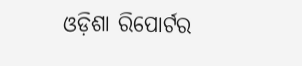ଓଡ଼ିଶା ରିପୋର୍ଟର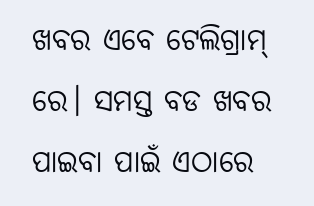ଖବର ଏବେ ଟେଲିଗ୍ରାମ୍ ରେ। ସମସ୍ତ ବଡ ଖବର ପାଇବା ପାଇଁ ଏଠାରେ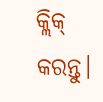କ୍ଲିକ୍ କରନ୍ତୁ।